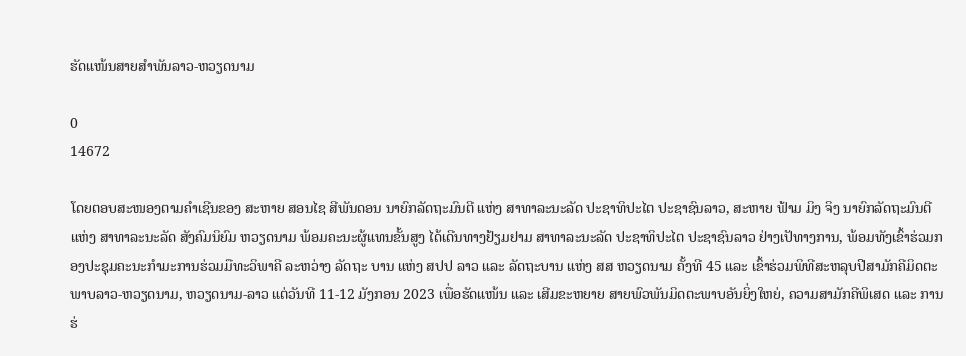ຮັດແໜ້ນສາຍສຳພັນລາວ-ຫວຽດນາມ

0
14672

ໂດຍຕອບສະໜອງຕາມຄຳເຊີນຂອງ ສະຫາຍ ສອນໄຊ ສີພັນດອນ ນາຍົກລັດຖະມົນຕີ ແຫ່ງ ສາທາລະນະລັດ ປະຊາທິປະໄຕ ປະຊາຊົນລາວ, ສະຫາຍ ຟ້າມ ມິງ ຈິງ ນາຍົກລັດຖະມົນຕີ ແຫ່ງ ສາທາລະນະລັດ ສັງຄົມນິຍົມ ຫວຽດນາມ ພ້ອມຄະນະຜູ້ແທນຂັ້ນສູງ ໄດ້ເດີນທາງຢ້ຽມຢາມ ສາທາລະນະລັດ ປະຊາທິປະໄຕ ປະຊາຊົນລາວ ຢ່າງເປັທາງການ, ພ້ອມທັງເຂົ້າຮ່ວມກອງປະຊຸມຄະນະກຳມະການຮ່ວມມືທະວິພາຄີ ລະຫວ່າງ ລັດຖະ ບານ ແຫ່ງ ສປປ ລາວ ແລະ ລັດຖະບານ ແຫ່ງ ສສ ຫວຽດນາມ ຄັ້ງທີ 45 ແລະ ເຂົ້າຮ່ວມພິທີສະຫລຸບປີສາມັກຄີມິດຕະພາບລາວ-ຫວຽດນາມ, ຫວຽດນາມ-ລາວ ແຕ່ວັນທີ 11-12 ມັງກອນ 2023 ເພື່ອຮັດແໜ້ນ ແລະ ເສີມຂະຫຍາຍ ສາຍພົວພັນມິດຕະພາບອັນຍິ່ງໃຫຍ່, ຄວາມສາມັກຄີພິເສດ ແລະ ການຮ່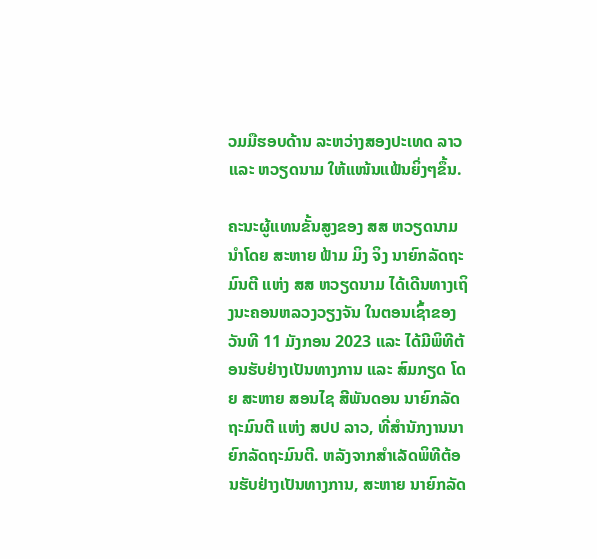ວມມືຮອບດ້ານ ລະຫວ່າງສອງປະເທດ ລາວ ແລະ ຫວຽດນາມ ໃຫ້ແໜ້ນແຟ້ນຍິ່ງໆຂຶ້ນ.

ຄະນະຜູ້ແທນຂັ້ນສູງຂອງ ສສ ຫວຽດນາມນໍາໂດຍ ສະຫາຍ ຟ້າມ ມິງ ຈິງ ນາຍົກລັດຖະມົນຕີ ແຫ່ງ ສສ ຫວຽດນາມ ໄດ້ເດີນທາງເຖິງນະຄອນຫລວງວຽງຈັນ ໃນຕອນເຊົ້າຂອງວັນທີ 11 ມັງກອນ 2023 ແລະ ໄດ້ມີພິທີຕ້ອນຮັບຢ່າງເປັນທາງການ ແລະ ສົມກຽດ ໂດຍ ສະຫາຍ ສອນໄຊ ສີພັນດອນ ນາຍົກລັດຖະມົນຕີ ແຫ່ງ ສປປ ລາວ, ທີ່ສໍານັກງານນາຍົກລັດຖະມົນຕີ. ຫລັງຈາກສໍາເລັດພິທີຕ້ອນຮັບຢ່າງເປັນທາງການ, ສະຫາຍ ນາຍົກລັດ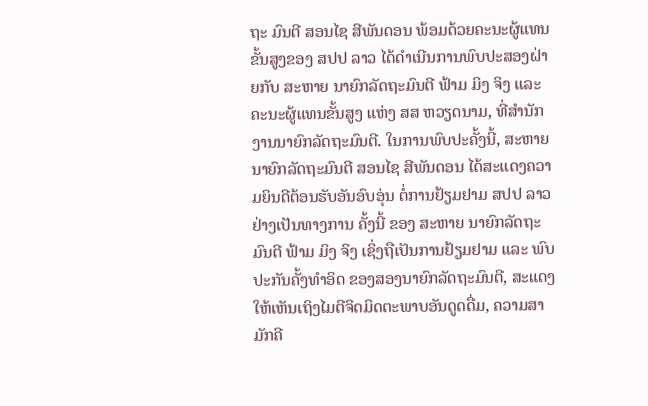ຖະ ມົນຕີ ສອນໄຊ ສີພັນດອນ ພ້ອມດ້ວຍຄະນະຜູ້ແທນຂັ້ນສູງຂອງ ສປປ ລາວ ໄດ້ດໍາເນີນການພົບປະສອງຝ່າຍກັບ ສະຫາຍ ນາຍົກລັດຖະມົນຕີ ຟ້າມ ມິງ ຈິງ ແລະ ຄະນະຜູ້ແທນຂັ້ນສູງ ແຫ່ງ ສສ ຫວຽດນາມ, ທີ່ສໍານັກງານນາຍົກລັດຖະມົນຕີ. ໃນການພົບປະຄັ້ງນີ້, ສະຫາຍ ນາຍົກລັດຖະມົນຕີ ສອນໄຊ ສີພັນດອນ ໄດ້ສະແດງຄວາມຍິນດີຕ້ອນຮັບອັນອົບອຸ່ນ ຕໍ່ການຢ້ຽມຢາມ ສປປ ລາວ ຢ່າງເປັນທາງການ ຄັ້ງນີ້ ຂອງ ສະຫາຍ ນາຍົກລັດຖະມົນຕີ ຟ້າມ ມິງ ຈິງ ເຊິ່ງຖືເປັນການຢ້ຽມຢາມ ແລະ ພົບປະກັນຄັ້ງທໍາອິດ ຂອງສອງນາຍົກລັດຖະມົນຕີ, ສະແດງໃຫ້ເຫັນເຖິງໄມຕີຈິດມິດຕະພາບອັນດູດດື່ມ, ຄວາມສາມັກຄີ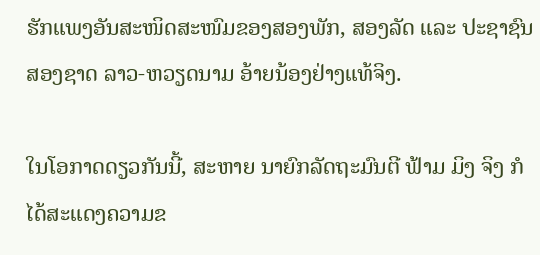ຮັກແພງອັນສະໜິດສະໜົມຂອງສອງພັກ, ສອງລັດ ແລະ ປະຊາຊົນສອງຊາດ ລາວ-ຫວຽດນາມ ອ້າຍນ້ອງຢ່າງແທ້ຈິງ.

ໃນໂອກາດດຽວກັນນີ້, ສະຫາຍ ນາຍົກລັດຖະມົນຕີ ຟ້າມ ມິງ ຈິງ ກໍໄດ້ສະແດງຄວາມຂ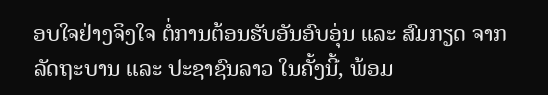ອບໃຈຢ່າງຈິງໃຈ ຕໍ່ການຕ້ອນຮັບອັນອົບອຸ່ນ ແລະ ສົມກຽດ ຈາກລັດຖະບານ ແລະ ປະຊາຊົນລາວ ໃນຄັ້ງນີ້, ພ້ອມ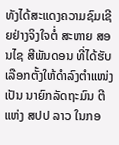ທັງໄດ້ສະແດງຄວາມຊົມເຊີຍຢ່າງຈິງໃຈຕໍ່ ສະຫາຍ ສອນໄຊ ສີພັນດອນ ທີ່ໄດ້ຮັບເລືອກຕັ້ງໃຫ້ດໍາລົງຕໍາແໜ່ງເປັນ ນາຍົກລັດຖະມົນ ຕີ ແຫ່ງ ສປປ ລາວ ໃນກອ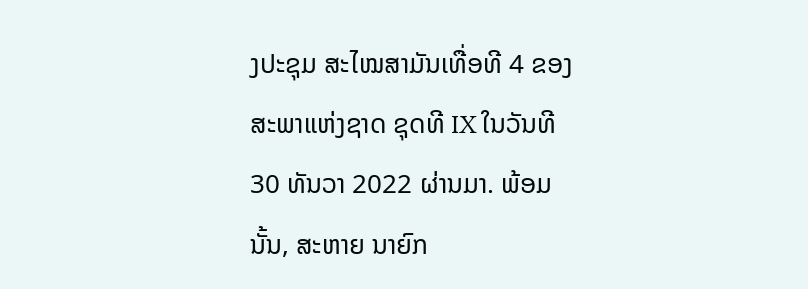ງປະຊຸມ ສະໄໝສາມັນເທື່ອທີ 4 ຂອງສະພາແຫ່ງຊາດ ຊຸດທີ IX ໃນວັນທີ 30 ທັນວາ 2022 ຜ່ານມາ. ພ້ອມນັ້ນ, ສະຫາຍ ນາຍົກ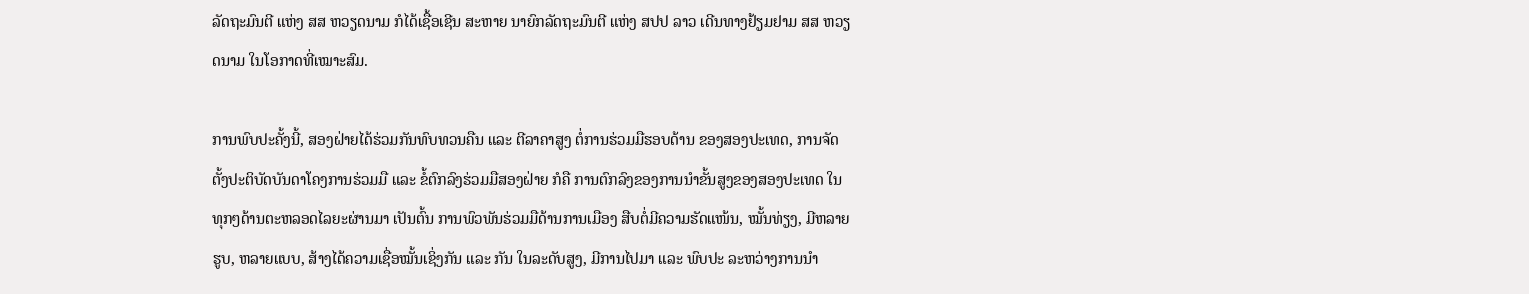ລັດຖະມົນຕີ ແຫ່ງ ສສ ຫວຽດນາມ ກໍໄດ້ເຊື້ອເຊີນ ສະຫາຍ ນາຍົກລັດຖະມົນຕີ ແຫ່ງ ສປປ ລາວ ເດີນທາງຢ້ຽມຢາມ ສສ ຫວຽດນາມ ໃນໂອກາດທີ່ເໝາະສົມ.

ການພົບປະຄັ້ງນີ້, ສອງຝ່າຍໄດ້ຮ່ວມກັນທົບທວນຄືນ ແລະ ຕີລາຄາສູງ ຕໍ່ການຮ່ວມມືຮອບດ້ານ ຂອງສອງປະເທດ, ການຈັດຕັ້ງປະຕິບັດບັນດາໂຄງການຮ່ວມມື ແລະ ຂໍ້ຕົກລົງຮ່ວມມືສອງຝ່າຍ ກໍຄື ການຕົກລົງຂອງການນໍາຂັ້ນສູງຂອງສອງປະເທດ ໃນທຸກໆດ້ານຕະຫລອດໄລຍະຜ່ານມາ ເປັນຕົ້ນ ການພົວພັນຮ່ວມມືດ້ານການເມືອງ ສືບຕໍ່ມີຄວາມຮັດແໜ້ນ, ໝັ້ນທ່ຽງ, ມີຫລາຍຮູບ, ຫລາຍແບບ, ສ້າງໄດ້ຄວາມເຊື່ອໝັ້ນເຊິ່ງກັນ ແລະ ກັນ ໃນລະດັບສູງ, ມີການໄປມາ ແລະ ພົບປະ ລະຫວ່າງການນໍາ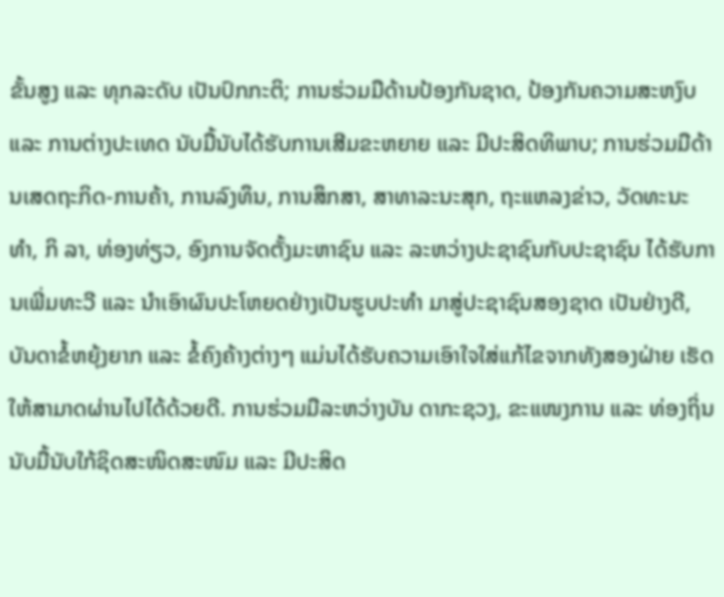ຂັ້ນສູງ ແລະ ທຸກລະດັບ ເປັນປົກກະຕິ; ການຮ່ວມມືດ້ານປ້ອງກັນຊາດ, ປ້ອງກັນຄວາມສະຫງົບ ແລະ ການຕ່າງປະເທດ ນັບມື້ນັບໄດ້ຮັບການເສີມຂະຫຍາຍ ແລະ ມີປະສິດທິພາບ; ການຮ່ວມມືດ້ານເສດຖະກິດ-ການຄ້າ, ການລົງທຶນ, ການສຶກສາ, ສາທາລະນະສຸກ, ຖະແຫລງຂ່າວ, ວັດທະນະທໍາ, ກິ ລາ, ທ່ອງທ່ຽວ, ອົງການຈັດຕັ້ງມະຫາຊົນ ແລະ ລະຫວ່າງປະຊາຊົນກັບປະຊາຊົນ ໄດ້ຮັບການເພີ່ມທະວີ ແລະ ນໍາເອົາຜົນປະໂຫຍດຢ່າງເປັນຮູບປະທໍາ ມາສູ່ປະຊາຊົນສອງຊາດ ເປັນຢ່າງດີ, ບັນດາຂໍ້ຫຍຸ້ງຍາກ ແລະ ຂໍ້ຄົງຄ້າງຕ່າງໆ ແມ່ນໄດ້ຮັບຄວາມເອົາໃຈໃສ່ແກ້ໄຂຈາກທັງສອງຝ່າຍ ເຮັດໃຫ້ສາມາດຜ່ານໄປໄດ້ດ້ວຍດີ. ການຮ່ວມມືລະຫວ່າງບັນ ດາກະຊວງ, ຂະແໜງການ ແລະ ທ່ອງຖິ່ນ ນັບມື້ນັບໃກ້ຊິດສະໜິດສະໜົມ ແລະ ມີປະສິດ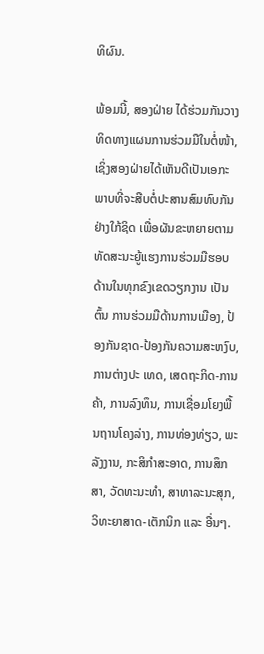ທິຜົນ.

ພ້ອມນີ້, ສອງຝ່າຍ ໄດ້ຮ່ວມກັນວາງທິດທາງແຜນການຮ່ວມມືໃນຕໍ່ໜ້າ, ເຊິ່ງສອງຝ່າຍໄດ້ເຫັນດີເປັນເອກະພາບທີ່ຈະສືບຕໍ່ປະສານສົມທົບກັນຢ່າງໃກ້ຊິດ ເພື່ອຜັນຂະຫຍາຍຕາມທັດສະນະຍູ້ແຮງການຮ່ວມມືຮອບດ້ານໃນທຸກຂົງເຂດວຽກງານ ເປັນຕົ້ນ ການຮ່ວມມືດ້ານການເມືອງ, ປ້ອງກັນຊາດ-ປ້ອງກັນຄວາມສະຫງົບ, ການຕ່າງປະ ເທດ, ເສດຖະກິດ-ການຄ້າ, ການລົງທຶນ, ການເຊື່ອມໂຍງພື້ນຖານໂຄງລ່າງ, ການທ່ອງທ່ຽວ, ພະລັງງານ, ກະສິກໍາສະອາດ, ການສຶກສາ, ວັດທະນະທໍາ, ສາທາລະນະສຸກ, ວິທະຍາສາດ-ເຕັກນິກ ແລະ ອື່ນໆ.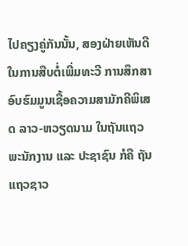ໄປຄຽງຄູ່ກັນນັ້ນ, ສອງຝ່າຍເຫັນດີໃນການສືບຕໍ່ເພີ່ມທະວີ ການສຶກສາອົບຮົມມູນເຊື້ອຄວາມສາມັກຄີພິເສດ ລາວ-ຫວຽດນາມ ໃນຖັນແຖວພະນັກງານ ແລະ ປະຊາຊົນ ກໍຄື ຖັນແຖວຊາວ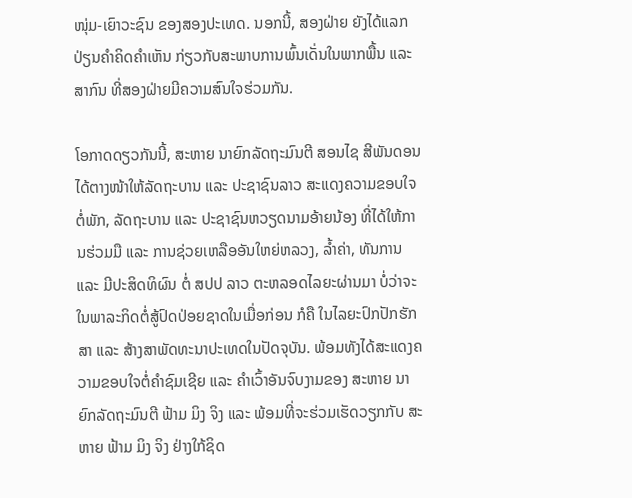ໜຸ່ມ-ເຍົາວະຊົນ ຂອງສອງປະເທດ. ນອກນີ້, ສອງຝ່າຍ ຍັງໄດ້ແລກປ່ຽນຄໍາຄິດຄໍາເຫັນ ກ່ຽວກັບສະພາບການພົ້ນເດັ່ນໃນພາກພື້ນ ແລະ ສາກົນ ທີ່ສອງຝ່າຍມີຄວາມສົນໃຈຮ່ວມກັນ.

ໂອກາດດຽວກັນນີ້, ສະຫາຍ ນາຍົກລັດຖະມົນຕີ ສອນໄຊ ສີພັນດອນ ໄດ້ຕາງໜ້າໃຫ້ລັດຖະບານ ແລະ ປະຊາຊົນລາວ ສະແດງຄວາມຂອບໃຈ ຕໍ່ພັກ, ລັດຖະບານ ແລະ ປະຊາຊົນຫວຽດນາມອ້າຍນ້ອງ ທີ່ໄດ້ໃຫ້ການຮ່ວມມື ແລະ ການຊ່ວຍເຫລືອອັນໃຫຍ່ຫລວງ, ລໍ້າຄ່າ, ທັນການ ແລະ ມີປະສິດທິຜົນ ຕໍ່ ສປປ ລາວ ຕະຫລອດໄລຍະຜ່ານມາ ບໍ່ວ່າຈະໃນພາລະກິດຕໍ່ສູ້ປົດປ່ອຍຊາດໃນເມື່ອກ່ອນ ກໍຄື ໃນໄລຍະປົກປັກຮັກສາ ແລະ ສ້າງສາພັດທະນາປະເທດໃນປັດຈຸບັນ. ພ້ອມທັງໄດ້ສະແດງຄວາມຂອບໃຈຕໍ່ຄໍາຊົມເຊີຍ ແລະ ຄໍາເວົ້າອັນຈົບງາມຂອງ ສະຫາຍ ນາຍົກລັດຖະມົນຕີ ຟ້າມ ມິງ ຈິງ ແລະ ພ້ອມທີ່ຈະຮ່ວມເຮັດວຽກກັບ ສະຫາຍ ຟ້າມ ມິງ ຈິງ ຢ່າງໃກ້ຊິດ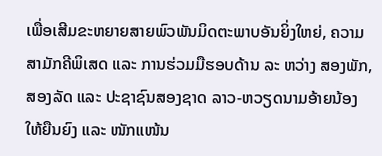ເພື່ອເສີມຂະຫຍາຍສາຍພົວພັນມິດຕະພາບອັນຍິ່ງໃຫຍ່, ຄວາມສາມັກຄີພິເສດ ແລະ ການຮ່ວມມືຮອບດ້ານ ລະ ຫວ່າງ ສອງພັກ, ສອງລັດ ແລະ ປະຊາຊົນສອງຊາດ ລາວ-ຫວຽດນາມອ້າຍນ້ອງ ໃຫ້ຍືນຍົງ ແລະ ໜັກແໜ້ນ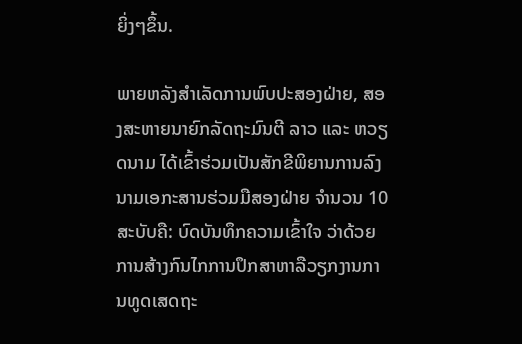ຍິ່ງໆຂຶ້ນ.

ພາຍຫລັງສໍາເລັດການພົບປະສອງຝ່າຍ, ສອງສະຫາຍນາຍົກລັດຖະມົນຕີ ລາວ ແລະ ຫວຽດນາມ ໄດ້ເຂົ້າຮ່ວມເປັນສັກຂີພິຍານການລົງນາມເອກະສານຮ່ວມມືສອງຝ່າຍ ຈໍານວນ 10 ສະບັບຄື: ບົດບັນທຶກຄວາມເຂົ້າໃຈ ວ່າດ້ວຍ ການສ້າງກົນໄກການປຶກສາຫາລືວຽກງານການທູດເສດຖະ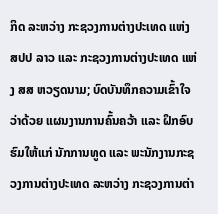ກິດ ລະຫວ່າງ ກະຊວງການຕ່າງປະເທດ ແຫ່ງ ສປປ ລາວ ແລະ ກະຊວງການຕ່າງປະເທດ ແຫ່ງ ສສ ຫວຽດນາມ; ບົດບັນທຶກຄວາມເຂົ້າໃຈ ວ່າດ້ວຍ ແຜນງານການຄົ້ນຄວ້າ ແລະ ຝຶກອົບຮົມໃຫ້ແກ່ ນັກການທູດ ແລະ ພະນັກງານກະຊວງການຕ່າງປະເທດ ລະຫວ່າງ ກະຊວງການຕ່າ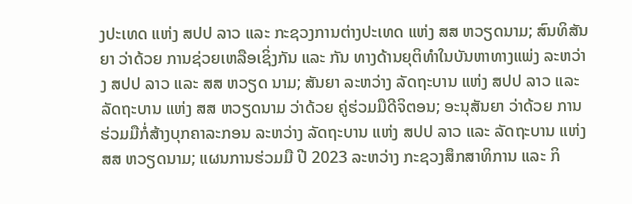ງປະເທດ ແຫ່ງ ສປປ ລາວ ແລະ ກະຊວງການຕ່າງປະເທດ ແຫ່ງ ສສ ຫວຽດນາມ; ສົນທິສັນຍາ ວ່າດ້ວຍ ການຊ່ວຍເຫລືອເຊິ່ງກັນ ແລະ ກັນ ທາງດ້ານຍຸຕິທໍາໃນບັນຫາທາງແພ່ງ ລະຫວ່າງ ສປປ ລາວ ແລະ ສສ ຫວຽດ ນາມ; ສັນຍາ ລະຫວ່າງ ລັດຖະບານ ແຫ່ງ ສປປ ລາວ ແລະ ລັດຖະບານ ແຫ່ງ ສສ ຫວຽດນາມ ວ່າດ້ວຍ ຄູ່ຮ່ວມມືດີຈິຕອນ; ອະນຸສັນຍາ ວ່າດ້ວຍ ການຮ່ວມມືກໍ່ສ້າງບຸກຄາລະກອນ ລະຫວ່າງ ລັດຖະບານ ແຫ່ງ ສປປ ລາວ ແລະ ລັດຖະບານ ແຫ່ງ ສສ ຫວຽດນາມ; ແຜນການຮ່ວມມື ປີ 2023 ລະຫວ່າງ ກະຊວງສຶກສາທິການ ແລະ ກິ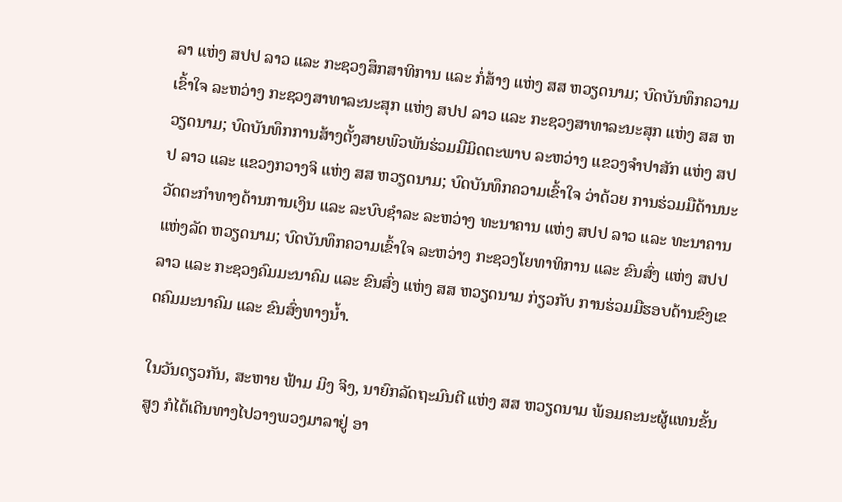ລາ ແຫ່ງ ສປປ ລາວ ແລະ ກະຊວງສຶກສາທິການ ແລະ ກໍ່ສ້າງ ແຫ່ງ ສສ ຫວຽດນາມ; ບົດບັນທຶກຄວາມເຂົ້າໃຈ ລະຫວ່າງ ກະຊວງສາທາລະນະສຸກ ແຫ່ງ ສປປ ລາວ ແລະ ກະຊວງສາທາລະນະສຸກ ແຫ່ງ ສສ ຫວຽດນາມ; ບົດບັນທຶກການສ້າງຕັ້ງສາຍພົວພັນຮ່ວມມືມິດຕະພາບ ລະຫວ່າງ ແຂວງຈໍາປາສັກ ແຫ່ງ ສປປ ລາວ ແລະ ແຂວງກວາງຈິ ແຫ່ງ ສສ ຫວຽດນາມ; ບົດບັນທຶກຄວາມເຂົ້າໃຈ ວ່າດ້ວຍ ການຮ່ວມມືດ້ານນະວັດຕະກໍາທາງດ້ານການເງິນ ແລະ ລະບົບຊໍາລະ ລະຫວ່າງ ທະນາຄານ ແຫ່ງ ສປປ ລາວ ແລະ ທະນາຄານແຫ່ງລັດ ຫວຽດນາມ; ບົດບັນທຶກຄວາມເຂົ້າໃຈ ລະຫວ່າງ ກະຊວງໂຍທາທິການ ແລະ ຂົນສົ່ງ ແຫ່ງ ສປປ ລາວ ແລະ ກະຊວງຄົມມະນາຄົມ ແລະ ຂົນສົ່ງ ແຫ່ງ ສສ ຫວຽດນາມ ກ່ຽວກັບ ການຮ່ວມມືຮອບດ້ານຂົງເຂດຄົມມະນາຄົມ ແລະ ຂົນສົ່ງທາງນໍ້າ.

ໃນວັນດຽວກັນ, ສະຫາຍ ຟ້າມ ມິງ ຈິງ, ນາຍົກລັດຖະມົນຕີ ແຫ່ງ ສສ ຫວຽດນາມ ພ້ອມຄະນະຜູ້ແທນຂັ້ນສູງ ກໍໄດ້ເດີນທາງໄປວາງພວງມາລາຢູ່ ອາ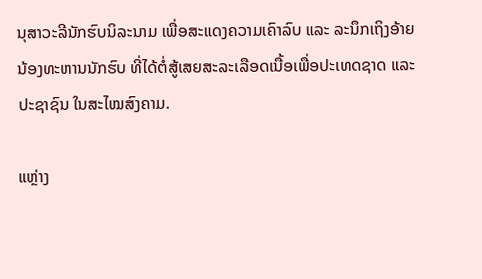ນຸສາວະລີນັກຮົບນິລະນາມ ເພື່ອສະແດງຄວາມເຄົາລົບ ແລະ ລະນຶກເຖິງອ້າຍນ້ອງທະຫານນັກຮົບ ທີ່ໄດ້ຕໍ່ສູ້ເສຍສະລະເລືອດເນື້ອເພື່ອປະເທດຊາດ ແລະ ປະຊາຊົນ ໃນສະໄໝສົງຄາມ.

ແຫຼ່າງ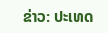ຂ່າວ: ປະເທດ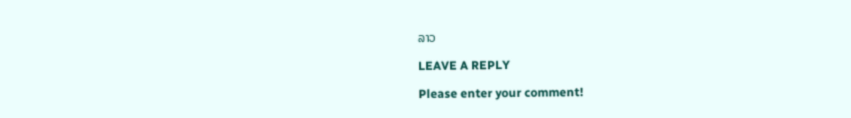ລາວ

LEAVE A REPLY

Please enter your comment!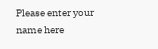Please enter your name here